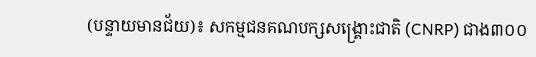(បន្ទាយមានជ័យ)៖ សកម្មជនគណបក្សសង្គ្រោះជាតិ (CNRP) ជាង៣០០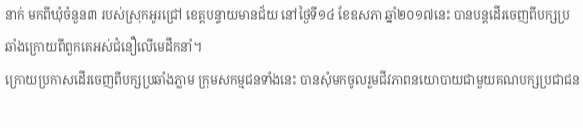នាក់ មកពីឃុំចំនួន៣ របស់ស្រុកអូរជ្រៅ ខេត្តបន្ទាយមានជ័យ នៅថ្ងៃទី១៤ ខែឧសភា ឆ្នាំ២០១៧នេះ បានបន្តដើរចេញពីបក្សប្រឆាំងក្រោយពីពួកគេអស់ជំនឿលើមេដឹកនាំ។
ក្រោយប្រកាសដើរចេញពីបក្សប្រឆាំងភ្លាម ក្រុមសកម្មជនទាំងនេះ បានសុំមកចូលរួមជីវភាពនយោបាយជាមួយគណបក្សប្រជាជន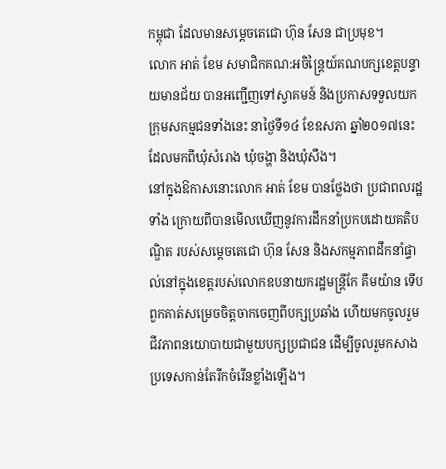កម្ពុជា ដែលមានសម្តេចតេជោ ហ៊ុន សែន ជាប្រមុខ។
លោក អាត់ ខែម សមាជិកគណ:អចិន្រ្តៃយ៍គណបក្សខេត្តបន្ទាយមានជ័យ បានអញ្ជើញទៅស្វាគមន៍ និងប្រកាសទទួលយកក្រុមសកម្មជនទាំងនេះ នាថ្ងៃទី១៤ ខែឧសភា ឆ្នាំ២០១៧នេះ ដែលមកពីឃុំសំរោង ឃុំចង្ហា និងឃុំសឹង។
នៅក្នុងឱកាសនោះលោក អាត់ ខែម បានថ្លែងថា ប្រជាពលរដ្ឋទាំង ក្រោយពីបានមើលឃើញនូវការដឹកនាំប្រកបដោយគតិបណ្ឌិត របស់សម្តេចតេជោ ហ៊ុន សែន និងសកម្មភាពដឹកនាំផ្ទាល់នៅក្នុងខេត្តរបស់លោកឧបនាយករដ្ឋមន្រ្តីកែ គឹមយ៉ាន ទើបពួកគាត់សម្រេចចិត្តចាកចេញពីបក្សប្រឆាំង ហើយមកចូលរួមជីវភាពនយោបាយជាមួយបក្សប្រជាជន ដើម្បីចូលរួមកសាងប្រទេសកាន់តែរីកចំរើនខ្លាំងឡើង។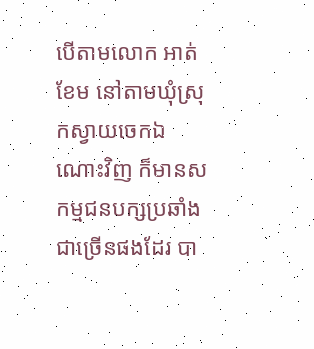បើតាមលោក អាត់ ខែម នៅតាមឃុំស្រុកស្វាយចេកឯណោះវិញ ក៏មានសកម្មជនបក្សប្រឆាំងជាច្រើនផងដែរ បា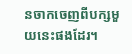នចាកចេញពីបក្សមួយនេះផងដែរ។